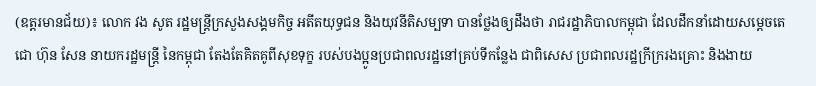(ឧត្តរមានជ័យ)៖ លោក វង សូត រដ្ឋមន្រ្តីក្រសួងសង្គមកិច្ច អតីតយុទ្ធជន និងយុវនីតិសម្បទា បានថ្លែងឲ្យដឹងថា រាជរដ្ឋាភិបាលកម្ពុជា ដែលដឹកនាំដោយសម្តេចតេជោ ហ៊ុន សែន នាយករដ្ឋមន្រ្តី នៃកម្ពុជា តែងតែគិតគូពីសុខទុក្ខ របស់បងប្អូនប្រជាពលរដ្ឋនៅគ្រប់ទីកន្លែង ជាពិសេស ប្រជាពលរដ្ឋក្រីក្ររងគ្រោះ និងងាយ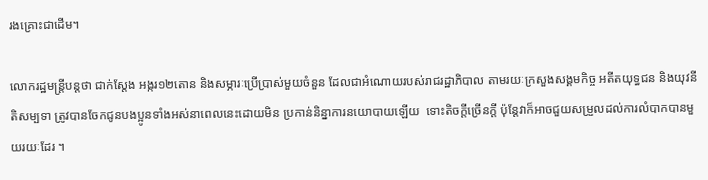រងគ្រោះជាដើម។

លោករដ្ឋមន្រ្តីបន្តថា ជាក់ស្តែង អង្ករ១២តោន និងសម្ភារៈប្រើប្រាស់មួយចំនួន ដែលជាអំណោយរបស់រាជរដ្ឋាភិបាល តាមរយៈក្រសួងសង្គមកិច្ច អតីតយុទ្ធជន និងយុវនីតិសម្បទា ត្រូវបានចែកជូនបងប្អូនទាំងអស់នាពេលនេះដោយមិន ប្រកាន់និន្នាការនយោបាយឡើយ  ទោះតិចក្តីច្រើនក្តី ប៉ុន្តែវាក៏អាចជួយសម្រួលដល់ការលំបាកបានមួយរយៈដែរ ។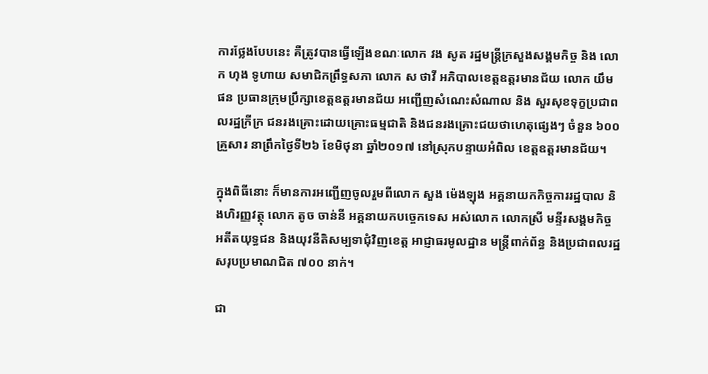ការថ្លែងបែបនេះ គឺត្រូវបានធ្វើឡើងខណៈលោក វង សូត រដ្ឋមន្រ្តីក្រសួងសង្គមកិច្ច និង លោក ហុង ទូហាយ សមាជិកព្រឹទ្ធសភា លោក ស ថាវី អភិបាលខេត្តឧត្តរមានជ័យ លោក យឹម ផន ប្រធានក្រុមប្រឹក្សាខេត្តឧត្តរមានជ័យ អញ្ជើញសំណេះសំណាល និង សួរសុខទុក្ខប្រជាពលរដ្ឋក្រីក្រ ជនរងគ្រោះដោយគ្រោះធម្មជាតិ និងជនរងគ្រោះជយថាហេតុផ្សេងៗ ចំនួន ៦០០ គ្រួសារ នាព្រឹកថ្ងៃទី២៦ ខែមិថុនា ឆ្នាំ២០១៧ នៅស្រុកបន្ទាយអំពិល ខេត្តឧត្តរមានជ័យ។

ក្នុងពិធីនោះ ក៏មានការអញ្ជើញចូលរួមពីលោក សួង ម៉េងឡុង អគ្គនាយកកិច្ចការរដ្ឋបាល និងហិរញ្ញវត្ថុ លោក តូច ចាន់នី អគ្គនាយកបច្ចេកទេស អស់លោក លោកស្រី មន្ទីរសង្គមកិច្ច អតីតយុទ្ធជន និងយុវនីតិសម្បទាជុំវិញខេត្ត អាជ្ញាធរមូលដ្ឋាន មន្រ្តីពាក់ព័ន្ធ និងប្រជាពលរដ្ឋសរុបប្រមាណជិត ៧០០ នាក់។

ជា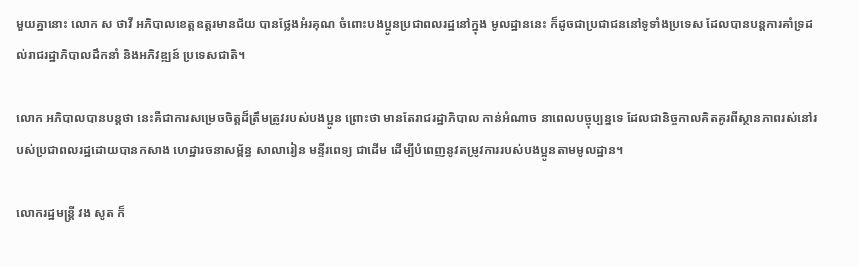មួយគ្នានោះ លោក ស ថាវី អភិបាលខេត្តឧត្តរមានជ័យ បានថ្លែងអំរគុណ ចំពោះបងប្អូនប្រជាពលរដ្ឋនៅក្នុង មូលដ្ឋាននេះ ក៏ដូចជាប្រជាជននៅទូទាំងប្រទេស ដែលបានបន្តការគាំទ្រដល់រាជរដ្ឋាភិបាលដឹកនាំ និងអភិវឌ្ឍន៍ ប្រទេសជាតិ។

លោក អភិបាលបានបន្តថា នេះគឺជាការសម្រេចចិត្តដ៏ត្រឹមត្រូវរបស់បងប្អូន ព្រោះថា មានតែរាជរដ្ឋាភិបាល កាន់អំណាច នាពេលបច្ចុប្បន្នទេ ដែលជានិច្ចកាលគិតគូរពីស្ថានភាពរស់នៅរបស់ប្រជាពលរដ្ឋដោយបានកសាង ហេដ្ឋារចនាសម្ព័ន្ធ សាលារៀន មន្ទីរពេទ្យ ជាដើម ដើម្បីបំពេញនូវតម្រូវការរបស់បងប្អូនតាមមូលដ្ឋាន។

លោករដ្ឋមន្រ្តី វង សូត ក៏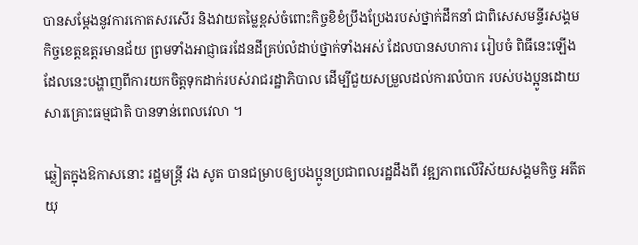បានសម្តែងនូវការកោតសរសើរ និងវាយតម្លៃខ្ពស់ចំពោះកិច្ចខិខំប្រឹងប្រែងរបស់ថ្នាក់ដឹកនាំ ជាពិសេសមន្ទីរសង្គមកិច្ចខេត្តឧត្តរមានជ័យ ព្រមទាំងអាជ្ញាធរដែនដីគ្រប់លំដាប់ថ្នាក់ទាំងអស់ ដែលបានសហការ រៀបចំ ពិធីនេះឡើង ដែលនេះបង្ហាញពីការយកចិត្តទុកដាក់របស់រាជរដ្ឋាភិបាល ដើម្បីជួយសម្រួលដល់ការលំបាក របស់បងប្អូនដោយសារគ្រោះធម្មជាតិ បានទាន់ពេលវេលា ។

ឆ្លៀតក្នុងឱកាសនោះ រដ្ឋមន្រ្តី វង សូត បានជម្រាបឲ្យបងប្អូនប្រជាពលរដ្ឋដឹងពី វឌ្ឍភាពលើវិស័យសង្គមកិច្ច អតីតយុ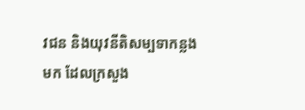វជន និងយុវនីតិសម្បទាកន្លងមក ដែលក្រសួង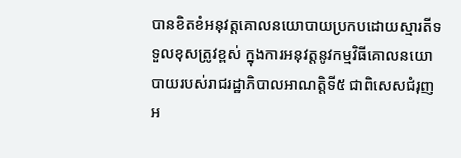បានខិតខំអនុវត្តគោលនយោបាយប្រកបដោយស្មារតីទទួលខុសត្រូវខ្ពស់ ក្នុងការអនុវត្តនូវកម្មវិធីគោលនយោបាយរបស់រាជរដ្ឋាភិបាលអាណត្តិទី៥ ជាពិសេសជំរុញអ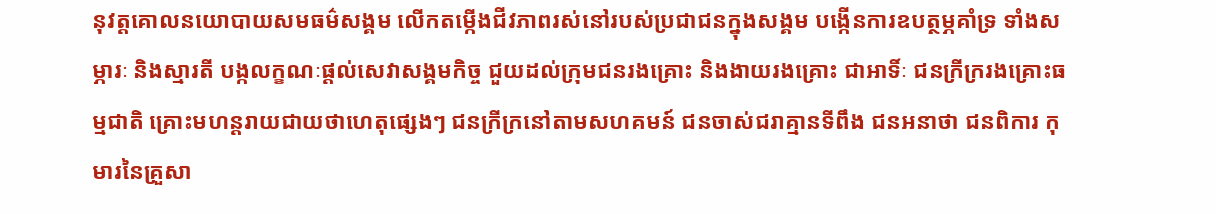នុវត្តគោលនយោបាយសមធម៌សង្គម លើកតម្កើងជីវភាពរស់នៅរបស់ប្រជាជនក្នុងសង្គម បង្កើនការឧបត្ថម្ភគាំទ្រ ទាំងសម្ភារៈ និងស្មារតី បង្កលក្ខណៈផ្តល់សេវាសង្គមកិច្ច ជួយដល់ក្រុមជនរងគ្រោះ និងងាយរងគ្រោះ ជាអាទិ៍ៈ ជនក្រីក្ររងគ្រោះធម្មជាតិ គ្រោះមហន្តរាយជាយថាហេតុផ្សេងៗ ជនក្រីក្រនៅតាមសហគមន៍ ជនចាស់ជរាគ្មានទីពឹង ជនអនាថា ជនពិការ កុមារនៃគ្រួសា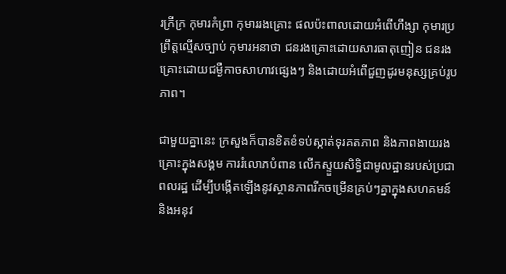រក្រីក្រ កុមារកំព្រា កុមាររងគ្រោះ ផលប៉ះពាលដោយអំពើហឹង្សា កុមារប្រព្រឹត្តល្មើសច្បាប់ កុមារអនាថា ជនរងគ្រោះដោយសារធាតុញៀន ជនរងគ្រោះដោយជម្ងឺកាចសាហាវផ្សេងៗ និងដោយអំពើជួញដូរមនុស្សគ្រប់រូបភាព។

ជាមួយគ្នានេះ ក្រសួងក៏បានខិតខំទប់ស្កាត់ទុរគតភាព និងភាពងាយរងគ្រោះក្នុងសង្គម ការរំលោភបំពាន លើកស្ទួយសិទ្ធិជាមូលដ្ឋានរបស់ប្រជាពលរដ្ឋ ដើម្បីបង្កើតឡើងនូវស្ថានភាពរីកចម្រើនគ្រប់ៗគ្នាក្នុងសហគមន៍ និងអនុវ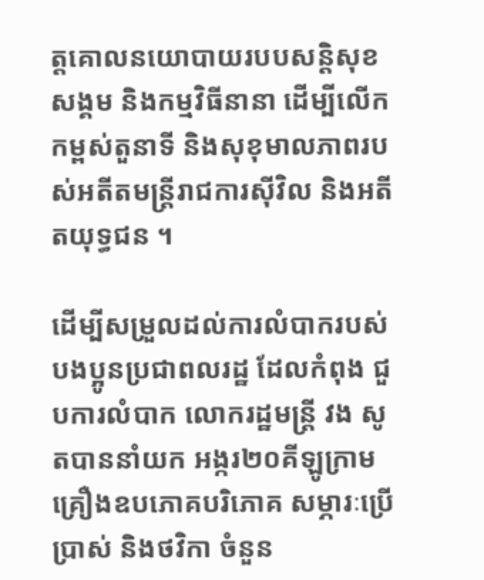ត្តគោលនយោបាយរបបសន្តិសុខសង្គម និងកម្មវិធីនានា ដើម្បីលើកកម្ពស់តួនាទី និងសុខុមាលភាពរបស់អតីតមន្ត្រីរាជការស៊ីវិល និងអតីតយុទ្ធជន ។

ដើម្បីសម្រួលដល់ការលំបាករបស់បងប្អូនប្រជាពលរដ្ឋ ដែលកំពុង ជួបការលំបាក លោករដ្ឋមន្រ្តី វង សូតបាននាំយក អង្ករ២០គីឡូក្រាម គ្រឿងឧបភោគបរិភោគ សម្ភារៈប្រើប្រាស់ និងថវិកា ចំនួន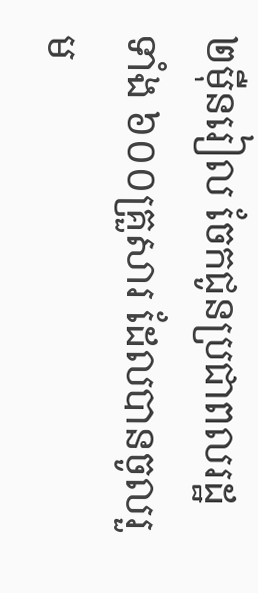២ម៉ឺនរៀល ចែកជូនប្រជាពលរដ្ឋ ទាំង ៦០០គ្រួសារ ដែលបានចូលរួម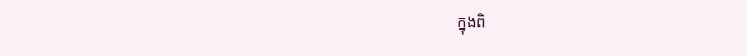ក្នុងពិ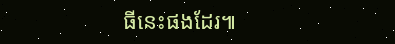ធីនេះផងដែរ៕